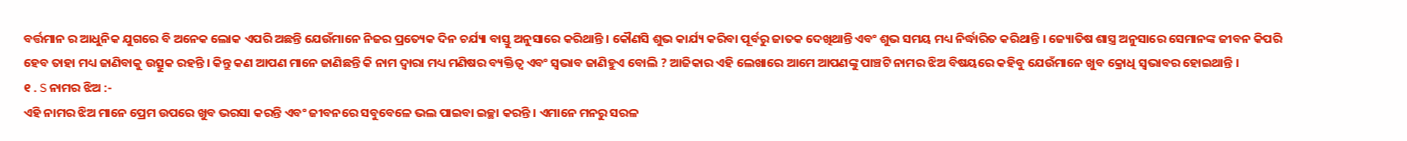ବର୍ତ୍ତମାନ ର ଆଧୁନିକ ଯୁଗରେ ବି ଅନେକ ଲୋକ ଏପରି ଅଛନ୍ତି ଯେଉଁମାନେ ନିଜର ପ୍ରତ୍ୟେକ ଦିନ ଚର୍ଯ୍ୟା ବାସ୍ତୁ ଅନୁସାରେ କରିଥାନ୍ତି । କୌଣସି ଶୁଭ କାର୍ଯ୍ୟ କରିବା ପୂର୍ବରୁ ଜାତକ ଦେଖିଥାନ୍ତି ଏବଂ ଶୁଭ ସମୟ ମଧ୍ୟ ନିର୍ଦ୍ଧାରିତ କରିଥାନ୍ତି । ଜ୍ୟୋତିଷ ଶାସ୍ତ୍ର ଅନୁସାରେ ସେମାନଙ୍କ ଜୀବନ କିପରି ହେବ ତାହା ମଧ୍ୟ ଜାଣିବାକୁ ଉତ୍ସୁକ ରହନ୍ତି । କିନ୍ତୁ କଣ ଆପଣ ମାନେ ଜାଣିଛନ୍ତି କି ନାମ ଦ୍ୱାରା ମଧ୍ୟ ମଣିଷର ବ୍ୟକ୍ତିତ୍ୱ ଏବଂ ସ୍ଵଭାବ ଜାଣିହୁଏ ବୋଲି ? ଆଜିକାର ଏହି ଲେଖାରେ ଆମେ ଆପଣଙ୍କୁ ପାଞ୍ଚଟି ନାମର ଝିଅ ବିଷୟରେ କହିବୁ ଯେଉଁମାନେ ଖୁବ କ୍ରୋଧି ସ୍ୱଭାବର ହୋଇଥାନ୍ତି ।
୧ . S ନାମର ଝିଅ :-
ଏହି ନାମର ଝିଅ ମାନେ ପ୍ରେମ ଉପରେ ଖୁବ ଭରସା କରନ୍ତି ଏବଂ ଜୀବନରେ ସବୁବେଳେ ଭଲ ପାଇବା ଇଚ୍ଛା କରନ୍ତି । ଏମାନେ ମନରୁ ସରଳ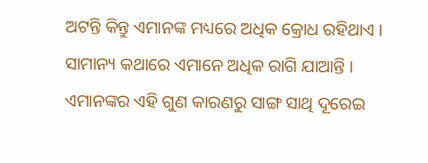ଅଟନ୍ତି କିନ୍ତୁ ଏମାନଙ୍କ ମଧ୍ୟରେ ଅଧିକ କ୍ରୋଧ ରହିଥାଏ । ସାମାନ୍ୟ କଥାରେ ଏମାନେ ଅଧିକ ରାଗି ଯାଆନ୍ତି । ଏମାନଙ୍କର ଏହି ଗୁଣ କାରଣରୁ ସାଙ୍ଗ ସାଥି ଦୂରେଇ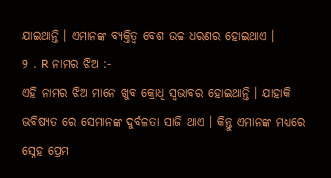ଯାଇଥାନ୍ତି । ଏମାନଙ୍କ ବ୍ୟକ୍ତିତ୍ୱ ବେଶ ଉଚ୍ଚ ଧରଣର ହୋଇଥାଏ ।
୨ . R ନାମର ଝିଅ :-
ଏହି ନାମର ଝିଅ ମାନେ ଖୁବ କ୍ରୋଧି ସ୍ୱଭାବର ହୋଇଥାନ୍ତି । ଯାହାକି ଭବିଷ୍ୟତ ରେ ସେମାନଙ୍କ ଦୁର୍ବଳତା ସାଜି ଥାଏ । କିନ୍ତୁ ଏମାନଙ୍କ ମଧ୍ୟରେ ସ୍ନେହ ପ୍ରେମ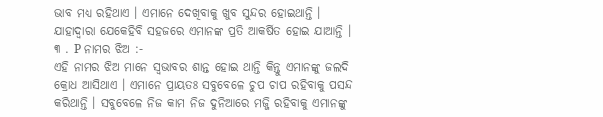ଭାବ ମଧ୍ୟ ରହିଥାଏ । ଏମାନେ ଦେଖିବାକୁ ଖୁବ ସୁନ୍ଦର ହୋଇଥାନ୍ତି । ଯାହାଦ୍ୱାରା ଯେକେହିବି ସହଜରେ ଏମାନଙ୍କ ପ୍ରତି ଆକର୍ଷିତ ହୋଇ ଯାଆନ୍ତି ।
୩ . P ନାମର ଝିଅ :-
ଏହି ନାମର ଝିଅ ମାନେ ସ୍ୱଭାବର ଶାନ୍ତ ହୋଇ ଥାନ୍ତି କିନ୍ତୁ ଏମାନଙ୍କୁ ଜଲଦି କ୍ରୋଧ ଆସିଥାଏ । ଏମାନେ ପ୍ରାୟତଃ ସବୁବେଳେ ଚୁପ ଚାପ ରହିବାକୁ ପସନ୍ଦ କରିଥାନ୍ତି । ସବୁବେଳେ ନିଜ କାମ ନିଜ ଦୁନିଆରେ ମଜ୍ଜି ରହିବାକୁ ଏମାନଙ୍କୁ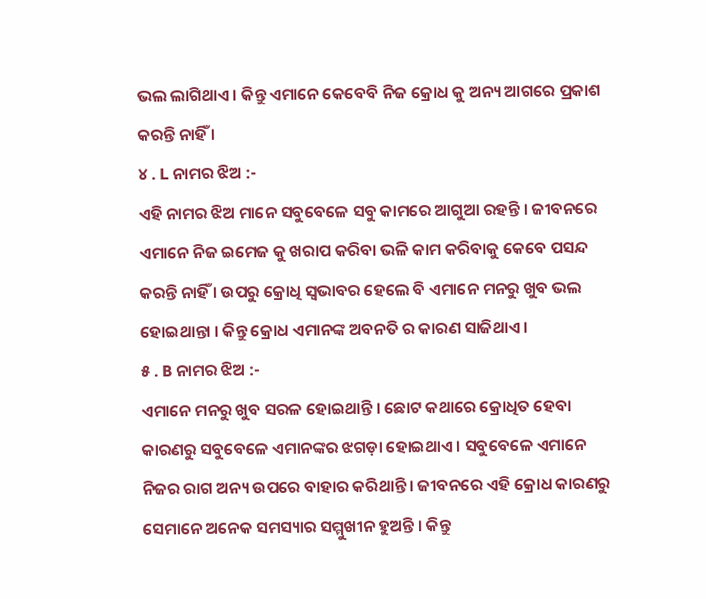ଭଲ ଲାଗିଥାଏ । କିନ୍ତୁ ଏମାନେ କେବେବି ନିଜ କ୍ରୋଧ କୁ ଅନ୍ୟ ଆଗରେ ପ୍ରକାଶ କରନ୍ତି ନାହିଁ ।
୪ . L ନାମର ଝିଅ :-
ଏହି ନାମର ଝିଅ ମାନେ ସବୁବେଳେ ସବୁ କାମରେ ଆଗୁଆ ରହନ୍ତି । ଜୀବନରେ ଏମାନେ ନିଜ ଇମେଜ କୁ ଖରାପ କରିବା ଭଳି କାମ କରିବାକୁ କେବେ ପସନ୍ଦ କରନ୍ତି ନାହିଁ । ଉପରୁ କ୍ରୋଧି ସ୍ୱଭାବର ହେଲେ ବି ଏମାନେ ମନରୁ ଖୁବ ଭଲ ହୋଇଥାନ୍ତା । କିନ୍ତୁ କ୍ରୋଧ ଏମାନଙ୍କ ଅବନତି ର କାରଣ ସାଜିଥାଏ ।
୫ . B ନାମର ଝିଅ :-
ଏମାନେ ମନରୁ ଖୁବ ସରଳ ହୋଇଥାନ୍ତି । ଛୋଟ କଥାରେ କ୍ରୋଧିତ ହେବା କାରଣରୁ ସବୁବେଳେ ଏମାନଙ୍କର ଝଗଡ଼ା ହୋଇଥାଏ । ସବୁବେଳେ ଏମାନେ ନିଜର ରାଗ ଅନ୍ୟ ଉପରେ ବାହାର କରିଥାନ୍ତି । ଜୀବନରେ ଏହି କ୍ରୋଧ କାରଣରୁ ସେମାନେ ଅନେକ ସମସ୍ୟାର ସମ୍ମୁଖୀନ ହୁଅନ୍ତି । କିନ୍ତୁ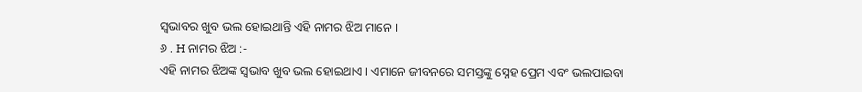ସ୍ୱଭାବର ଖୁବ ଭଲ ହୋଇଥାନ୍ତି ଏହି ନାମର ଝିଅ ମାନେ ।
୬ . H ନାମର ଝିଅ :-
ଏହି ନାମର ଝିଅଙ୍କ ସ୍ଵଭାବ ଖୁବ ଭଲ ହୋଇଥାଏ । ଏମାନେ ଜୀବନରେ ସମସ୍ତଙ୍କୁ ସ୍ନେହ ପ୍ରେମ ଏବଂ ଭଲପାଇବା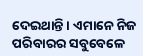ଦେଇଥାନ୍ତି । ଏମାନେ ନିଜ ପରିବାରର ସବୁବେଳେ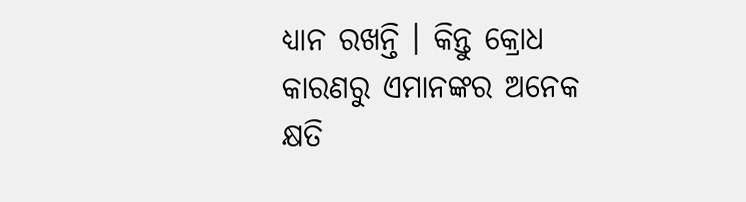ଧ୍ୟାନ ରଖନ୍ତି । କିନ୍ତୁ କ୍ରୋଧ କାରଣରୁ ଏମାନଙ୍କର ଅନେକ କ୍ଷତି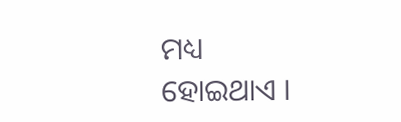ମଧ୍ୟ ହୋଇଥାଏ ।